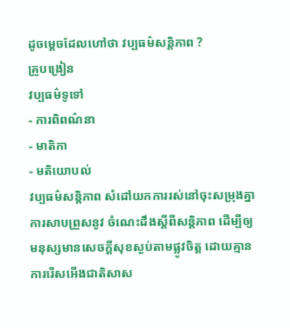ដូចម្តេចដែលហៅថា វប្បធម៌សន្តិភាព ?
គ្រូបង្រៀន
វប្បធម៌ទូទៅ
- ការពិពណ៌នា
- មាតិកា
- មតិយោបល់
វប្បធម៌សន្តិភាព សំដៅយកការរស់នៅចុះសម្រុងគ្នា ការសាបព្រួសនូវ ចំណេះដឹងស្តីពីសន្តិភាព ដើម្បីឲ្យមនុស្សមានសេចក្តីសុខស្ងប់តាមផ្លូវចិត្ត ដោយគ្មានការរើសអើងជាតិសាស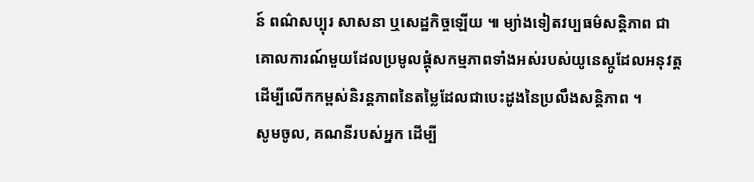ន៍ ពណ៌សប្បុរ សាសនា ឬសេដ្ឋកិច្ចឡើយ ៕ ម្យ់ាងទៀតវប្បធម៌សន្តិភាព ជាគោលការណ៍មួយដែលប្រមូលផ្តុំសកម្មភាពទាំងអស់របស់យូនេស្កូដែលអនុវត្ត ដើម្បីលើកកម្ពស់និរន្តភាពនៃតម្លៃដែលជាបេះដូងនៃប្រលឹងសន្តិភាព ។
សូមចូល, គណនីរបស់អ្នក ដើម្បី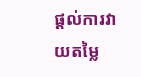ផ្តល់ការវាយតម្លៃ